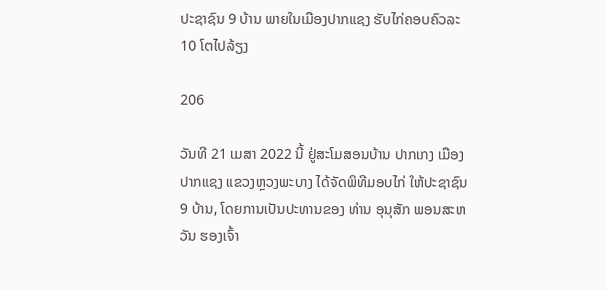ປະຊາຊົນ 9 ບ້ານ ພາຍໃນເມືອງປາກແຊງ ຮັບໄກ່ຄອບຄົວລະ 10 ໂຕໄປລ້ຽງ

206

ວັນທີ 21 ເມສາ 2022 ນີ້ ຢູ່ສະໂມສອນບ້ານ ປາກເກງ ເມືອງປາກແຊງ ແຂວງຫຼວງພະບາງ ໄດ້ຈັດພິທີມອບໄກ່ ໃຫ້ປະຊາຊົນ 9 ບ້ານ, ໂດຍການເປັນປະທານຂອງ ທ່ານ ອຸນຸສັກ ພອນສະຫວັນ ຮອງເຈົ້າ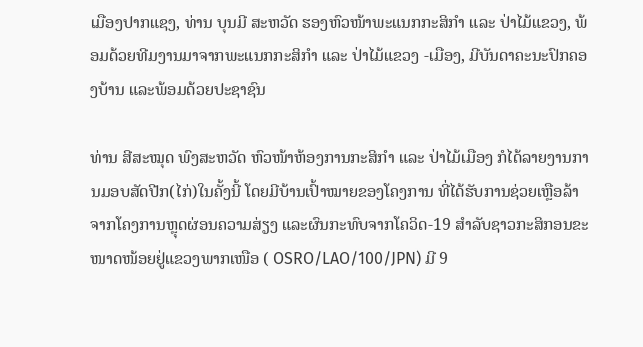ເມືອງປາກແຊງ, ທ່ານ ບຸນມີ ສະຫວັດ ຮອງຫົວໜ້າພະແນກກະສິກຳ ແລະ ປ່າໄມ້ແຂວງ, ພ້ອມດ້ວຍທີມງານມາຈາກພະແນກກະສິກຳ ແລະ ປ່າໄມ້ແຂວງ -ເມືອງ, ມີບັນດາຄະນະປົກຄອງບ້ານ ແລະພ້ອມດ້ວຍປະຊາຊົນ

ທ່ານ ສີສະໝຸດ ພົງສະຫວັດ ຫົວໜ້າຫ້ອງການກະສິກຳ ແລະ ປ່າໄມ້ເມືອງ ກໍໄດ້ລາຍງານການມອບສັດປີກ(ໄກ່)ໃນຄັ້ງນີ້ ໂດຍມີບ້ານເປົ້າໝາຍຂອງໂຄງການ ທີ່ໄດ້ຮັບການຊ່ວຍເຫຼືອລ້າຈາກໂຄງການຫຼຸດຜ່ອນຄວາມສ່ຽງ ແລະຜົນກະທົບຈາກໂຄວິດ-19 ສຳລັບຊາວກະສິກອນຂະໜາດໜ້ອຍຢູ່ແຂວງພາກເໜືອ ( OSRO/LAO/100/JPN) ມີ 9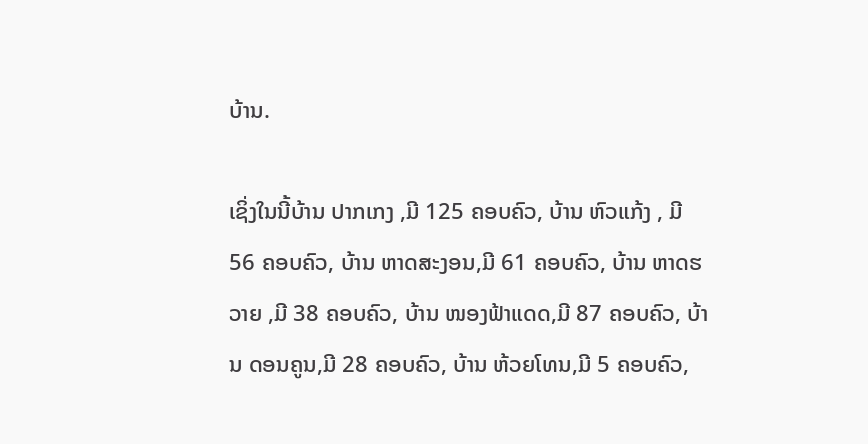ບ້ານ.

ເຊິ່ງໃນນີ້ບ້ານ ປາກເກງ ,ມີ 125 ຄອບຄົວ, ບ້ານ ຫົວແກ້ງ , ມີ 56 ຄອບຄົວ, ບ້ານ ຫາດສະງອນ,ມີ 61 ຄອບຄົວ, ບ້ານ ຫາດຮວາຍ ,ມີ 38 ຄອບຄົວ, ບ້ານ ໜອງຟ້າແດດ,ມີ 87 ຄອບຄົວ, ບ້ານ ດອນຄູນ,ມີ 28 ຄອບຄົວ, ບ້ານ ຫ້ວຍໂທນ,ມີ 5 ຄອບຄົວ,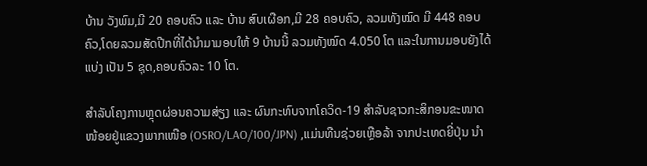ບ້ານ ວັງພົມ,ມີ 20 ຄອບຄົວ ແລະ ບ້ານ ສົບເຜືອກ,ມີ 28 ຄອບຄົວ, ລວມທັງໝົດ ມີ 448 ຄອບຄົວ,ໂດຍລວມສັດປີກທີ່ໄດ້ນຳມາມອບໃຫ້ 9 ບ້ານນີ້ ລວມທັງໝົດ 4.050 ໂຕ ແລະໃນການມອບຍັງໄດ້ແບ່ງ ເປັນ 5 ຊຸດ,ຄອບຄົວລະ 10 ໂຕ.

ສໍາລັບໂຄງການຫຼຸດຜ່ອນຄວາມສ່ຽງ ແລະ ຜົນກະທົບຈາກໂຄວິດ-19 ສໍາລັບຊາວກະສິກອນຂະໜາດໜ້ອຍຢູ່ແຂວງພາກເໜືອ (OSRO/LAO/100/JPN) ,ແມ່ນທືນຊ່ວຍເຫຼືອລ້າ ຈາກປະເທດຍີ່ປຸ່ນ ນຳ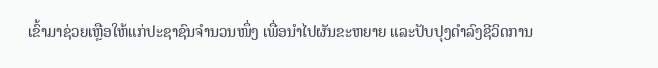ເຂົ້າມາຊ່ວຍເຫຼືອໃຫ້ແກ່ປະຊາຊົນຈຳນວນໜຶ່ງ ເພື່ອນຳໄປຜັນຂະຫຍາຍ ແລະປັບປຸງດຳລົງຊີວິດການ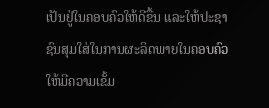ເປັນຢູ່ໃນຄອບຄົວໃຫ້ດີຂື້ນ ແລະໃຫ້ປະຊາຊົນສຸມໃສ່ໃນການຜະລິດພາຍໃນຄອບຄົວ ໃຫ້ມີຄວາມເຂັ້ມ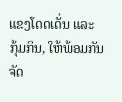ແຂງໂດດເດັ່ນ ແລະ ກຸ້ມກິນ, ໃຫ້ພ້ອມກັນຈັດ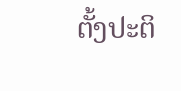ຕັ້ງປະຕິ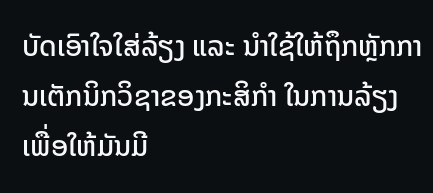ບັດເອົາໃຈໃສ່ລ້ຽງ ແລະ ນຳໃຊ້ໃຫ້ຖຶກຫຼັກການເຕັກນິກວິຊາຂອງກະສິກຳ ໃນການລ້ຽງເພື່ອໃຫ້ມັນມີ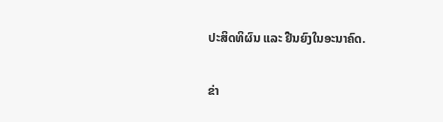ປະສິດທິຜົນ ແລະ ຢືນຍົງໃນອະນາຄົດ.

ຂ່າ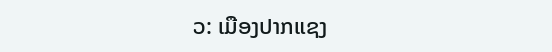ວ: ເມືອງປາກແຊງ